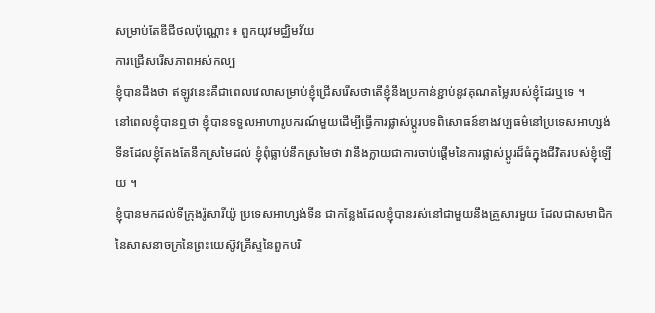សម្រាប់តែឌីជីថលប៉ុណ្ណោះ ៖ ពួកយុវមជ្ឈិមវ័យ
ការជ្រើសរើសភាពអស់កល្ប
ខ្ញុំបានដឹងថា ឥឡូវនេះគឺជាពេលវេលាសម្រាប់ខ្ញុំជ្រើសរើសថាតើខ្ញុំនឹងប្រកាន់ខ្ជាប់នូវគុណតម្លៃរបស់ខ្ញុំដែរឬទេ ។
នៅពេលខ្ញុំបានឮថា ខ្ញុំបានទទួលអាហារូបករណ៍មួយដើម្បីធ្វើការផ្លាស់ប្ដូរបទពិសោធន៍ខាងវប្បធម៌នៅប្រទេសអាហ្សង់ទីនដែលខ្ញុំតែងតែនឹកស្រមៃដល់ ខ្ញុំពុំធ្លាប់នឹកស្រមៃថា វានឹងក្លាយជាការចាប់ផ្ដើមនៃការផ្លាស់ប្ដូរដ៏ធំក្នុងជីវិតរបស់ខ្ញុំឡើយ ។
ខ្ញុំបានមកដល់ទីក្រុងរ៉ូសារីយ៉ូ ប្រទេសអាហ្សង់ទីន ជាកន្លែងដែលខ្ញុំបានរស់នៅជាមួយនឹងគ្រួសារមួយ ដែលជាសមាជិកនៃសាសនាចក្រនៃព្រះយេស៊ូវគ្រីស្ទនៃពួកបរិ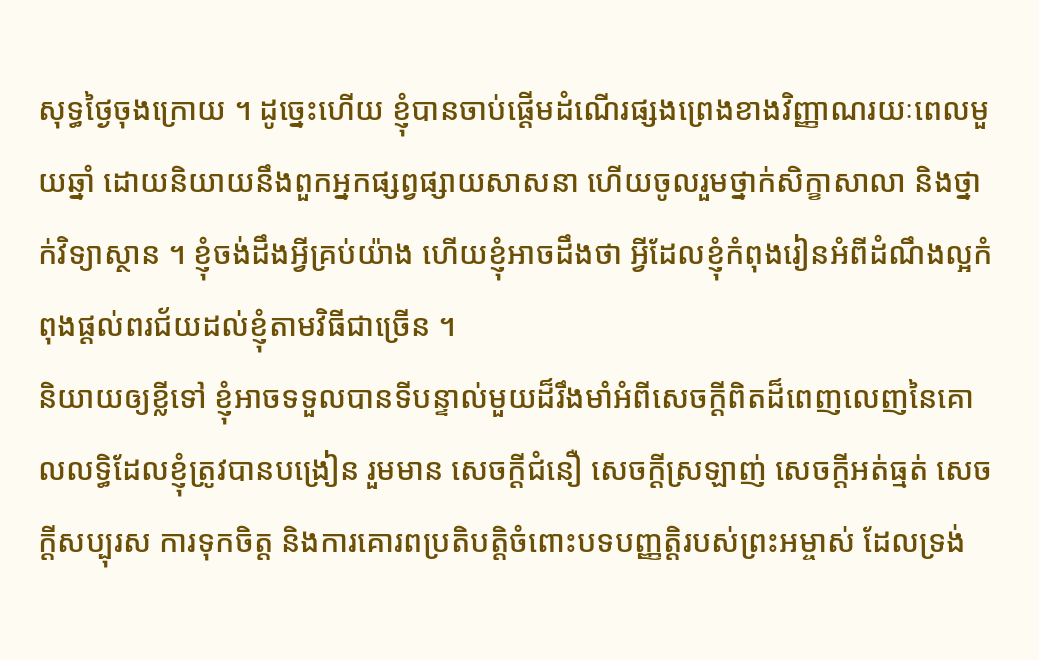សុទ្ធថ្ងៃចុងក្រោយ ។ ដូច្នេះហើយ ខ្ញុំបានចាប់ផ្ដើមដំណើរផ្សងព្រេងខាងវិញ្ញាណរយៈពេលមួយឆ្នាំ ដោយនិយាយនឹងពួកអ្នកផ្សព្វផ្សាយសាសនា ហើយចូលរួមថ្នាក់សិក្ខាសាលា និងថ្នាក់វិទ្យាស្ថាន ។ ខ្ញុំចង់ដឹងអ្វីគ្រប់យ៉ាង ហើយខ្ញុំអាចដឹងថា អ្វីដែលខ្ញុំកំពុងរៀនអំពីដំណឹងល្អកំពុងផ្ដល់ពរជ័យដល់ខ្ញុំតាមវិធីជាច្រើន ។
និយាយឲ្យខ្លីទៅ ខ្ញុំអាចទទួលបានទីបន្ទាល់មួយដ៏រឹងមាំអំពីសេចក្ដីពិតដ៏ពេញលេញនៃគោលលទ្ធិដែលខ្ញុំត្រូវបានបង្រៀន រួមមាន សេចក្ដីជំនឿ សេចក្ដីស្រឡាញ់ សេចក្ដីអត់ធ្មត់ សេចក្ដីសប្បុរស ការទុកចិត្ត និងការគោរពប្រតិបត្តិចំពោះបទបញ្ញត្តិរបស់ព្រះអម្ចាស់ ដែលទ្រង់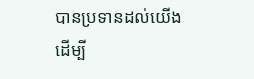បានប្រទានដល់យើង ដើម្បី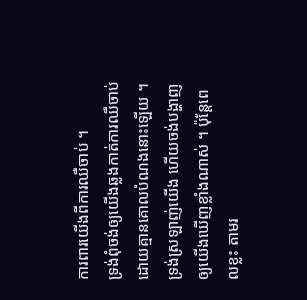ការពារយើងពីការឈឺចាប់ ។
ទ្រង់ពុំចង់ឲ្យយើងឆ្លងកាត់ការឈឺចាប់ដោយគ្មានគោលបំណងនោះឡើយ ។ ទ្រង់ស្រឡាញ់យើង ហើយចង់បង្ហាញឲ្យយើងឃើញខ្លាំងណាស់ ។ ប៉ុន្តែពេលខ្លះ តាមរ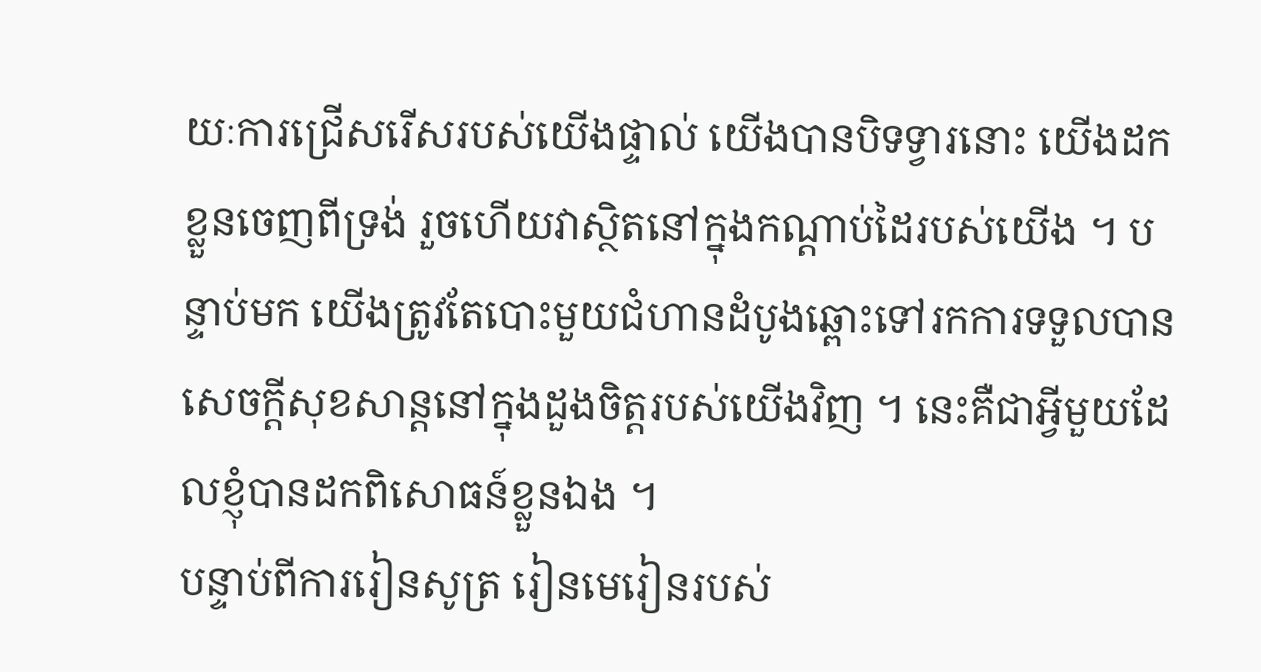យៈការជ្រើសរើសរបស់យើងផ្ទាល់ យើងបានបិទទ្វារនោះ យើងដកខ្លួនចេញពីទ្រង់ រួចហើយវាស្ថិតនៅក្នុងកណ្ដាប់ដៃរបស់យើង ។ បន្ទាប់មក យើងត្រូវតែបោះមួយជំហានដំបូងឆ្ពោះទៅរកការទទួលបានសេចក្ដីសុខសាន្តនៅក្នុងដួងចិត្តរបស់យើងវិញ ។ នេះគឺជាអ្វីមួយដែលខ្ញុំបានដកពិសោធន៍ខ្លួនឯង ។
បន្ទាប់ពីការរៀនសូត្រ រៀនមេរៀនរបស់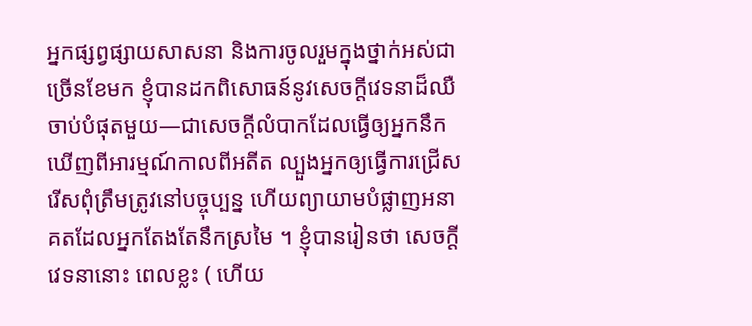អ្នកផ្សព្វផ្សាយសាសនា និងការចូលរួមក្នុងថ្នាក់អស់ជាច្រើនខែមក ខ្ញុំបានដកពិសោធន៍នូវសេចក្ដីវេទនាដ៏ឈឺចាប់បំផុតមួយ—ជាសេចក្ដីលំបាកដែលធ្វើឲ្យអ្នកនឹកឃើញពីអារម្មណ៍កាលពីអតីត ល្បួងអ្នកឲ្យធ្វើការជ្រើសរើសពុំត្រឹមត្រូវនៅបច្ចុប្បន្ន ហើយព្យាយាមបំផ្លាញអនាគតដែលអ្នកតែងតែនឹកស្រមៃ ។ ខ្ញុំបានរៀនថា សេចក្ដីវេទនានោះ ពេលខ្លះ ( ហើយ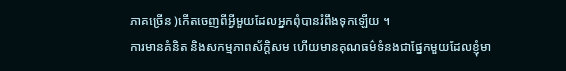ភាគច្រើន )កើតចេញពីអ្វីមួយដែលអ្នកពុំបានរំពឹងទុកឡើយ ។
ការមានគំនិត និងសកម្មភាពស័ក្ដិសម ហើយមានគុណធម៌ទំនងជាផ្នែកមួយដែលខ្ញុំមា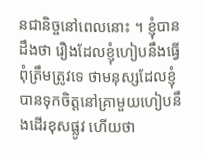នជានិច្ចនៅពេលនោះ ។ ខ្ញុំបានដឹងថា រឿងដែលខ្ញុំហៀបនឹងធ្វើពុំត្រឹមត្រូវទេ ថាមនុស្សដែលខ្ញុំបានទុកចិត្តនៅគ្រាមួយហៀបនឹងដើរខុសផ្លូវ ហើយថា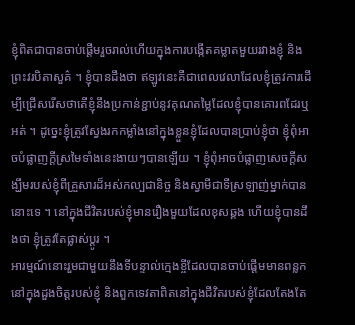ខ្ញុំពិតជាបានចាប់ផ្ដើមរួចរាល់ហើយក្នុងការបង្កើតគម្លាតមួយរវាងខ្ញុំ និងព្រះវរបិតាសួគ៌ ។ ខ្ញុំបានដឹងថា ឥឡូវនេះគឺជាពេលវេលាដែលខ្ញុំត្រូវការដើម្បីជ្រើសរើសថាតើខ្ញុំនឹងប្រកាន់ខ្ជាប់នូវគុណតម្លៃដែលខ្ញុំបានគោរពដែរឬអត់ ។ ដូច្នេះខ្ញុំត្រូវស្វែងរកកម្លាំងនៅក្នុងខ្លួនខ្ញុំដែលបានប្រាប់ខ្ញុំថា ខ្ញុំពុំអាចបំផ្លាញក្ដីស្រមៃទាំងនេះងាយៗបានឡើយ ។ ខ្ញុំពុំអាចបំផ្លាញសេចក្ដីសង្ឃឹមរបស់ខ្ញុំពីគ្រួសារដ៏អស់កល្បជានិច្ច និងស្វាមីជាទីស្រឡាញ់ម្នាក់បាននោះទេ ។ នៅក្នុងជីវិតរបស់ខ្ញុំមានរឿងមួយដែលខុសឆ្គង ហើយខ្ញុំបានដឹងថា ខ្ញុំត្រូវតែផ្លាស់ប្ដូរ ។
អារម្មណ៍នោះរួមជាមួយនឹងទីបន្ទាល់ក្មេងខ្ចីដែលបានចាប់ផ្ដើមមានពន្លកនៅក្នុងដួងចិត្តរបស់ខ្ញុំ និងពួកទេវតាពិតនៅក្នុងជីវិតរបស់ខ្ញុំដែលតែងតែ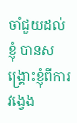ចាំជួយដល់ខ្ញុំ បានសង្គ្រោះខ្ញុំពីការវង្វេង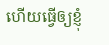ហើយធ្វើឲ្យខ្ញុំ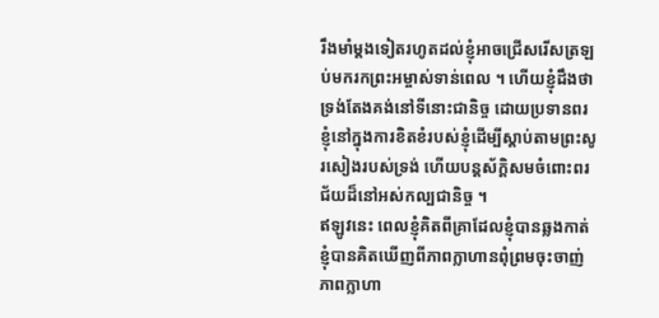រឹងមាំម្ដងទៀតរហូតដល់ខ្ញុំអាចជ្រើសរើសត្រឡប់មករកព្រះអម្ចាស់ទាន់ពេល ។ ហើយខ្ញុំដឹងថា ទ្រង់តែងគង់នៅទីនោះជានិច្ច ដោយប្រទានពរខ្ញុំនៅក្នុងការខិតខំរបស់ខ្ញុំដើម្បីស្ដាប់តាមព្រះសូរសៀងរបស់ទ្រង់ ហើយបន្តស័ក្ដិសមចំពោះពរជ័យដ៏នៅអស់កល្បជានិច្ច ។
ឥឡូវនេះ ពេលខ្ញុំគិតពីគ្រាដែលខ្ញុំបានឆ្លងកាត់ ខ្ញុំបានគិតឃើញពីភាពក្លាហានពុំព្រមចុះចាញ់ ភាពក្លាហា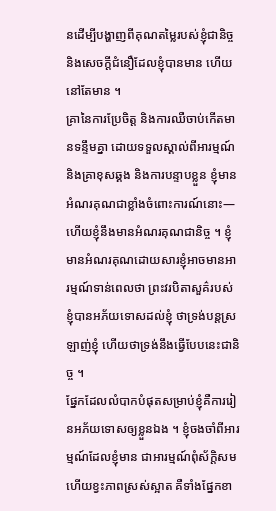នដើម្បីបង្ហាញពីគុណតម្លៃរបស់ខ្ញុំជានិច្ច និងសេចក្ដីជំនឿដែលខ្ញុំបានមាន ហើយនៅតែមាន ។
គ្រានៃការប្រែចិត្ត និងការឈឺចាប់កើតមានទន្ទឹមគ្នា ដោយទទួលស្គាល់ពីអារម្មណ៍ និងគ្រាខុសឆ្គង និងការបន្ទាបខ្លួន ខ្ញុំមានអំណរគុណជាខ្លាំងចំពោះការណ៍នោះ—ហើយខ្ញុំនឹងមានអំណរគុណជានិច្ច ។ ខ្ញុំមានអំណរគុណដោយសារខ្ញុំអាចមានអារម្មណ៍ទាន់ពេលថា ព្រះវរបិតាសួគ៌របស់ខ្ញុំបានអភ័យទោសដល់ខ្ញុំ ថាទ្រង់បន្តស្រឡាញ់ខ្ញុំ ហើយថាទ្រង់នឹងធ្វើបែបនេះជានិច្ច ។
ផ្នែកដែលលំបាកបំផុតសម្រាប់ខ្ញុំគឺការរៀនអភ័យទោសឲ្យខ្លួនឯង ។ ខ្ញុំចងចាំពីអារម្មណ៍ដែលខ្ញុំមាន ជាអារម្មណ៍ពុំស័ក្ដិសម ហើយខ្វះភាពស្រស់ស្អាត គឺទាំងផ្នែកខា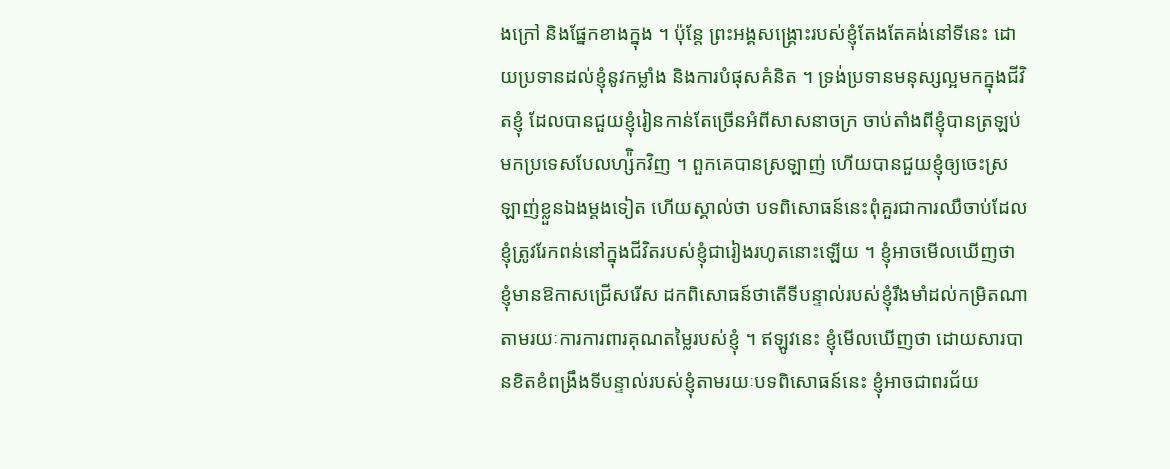ងក្រៅ និងផ្នែកខាងក្នុង ។ ប៉ុន្តែ ព្រះអង្គសង្រ្គោះរបស់ខ្ញុំតែងតែគង់នៅទីនេះ ដោយប្រទានដល់ខ្ញុំនូវកម្លាំង និងការបំផុសគំនិត ។ ទ្រង់ប្រទានមនុស្សល្អមកក្នុងជីវិតខ្ញុំ ដែលបានជួយខ្ញុំរៀនកាន់តែច្រើនអំពីសាសនាចក្រ ចាប់តាំងពីខ្ញុំបានត្រឡប់មកប្រទេសបែលហ្ស៉ិកវិញ ។ ពួកគេបានស្រឡាញ់ ហើយបានជួយខ្ញុំឲ្យចេះស្រឡាញ់ខ្លួនឯងម្ដងទៀត ហើយស្គាល់ថា បទពិសោធន៍នេះពុំគួរជាការឈឺចាប់ដែលខ្ញុំត្រូវរែកពន់នៅក្នុងជីវិតរបស់ខ្ញុំជារៀងរហូតនោះឡើយ ។ ខ្ញុំអាចមើលឃើញថា ខ្ញុំមានឱកាសជ្រើសរើស ដកពិសោធន៍ថាតើទីបន្ទាល់របស់ខ្ញុំរឹងមាំដល់កម្រិតណា តាមរយៈការការពារគុណតម្លៃរបស់ខ្ញុំ ។ ឥឡូវនេះ ខ្ញុំមើលឃើញថា ដោយសារបានខិតខំពង្រឹងទីបន្ទាល់របស់ខ្ញុំតាមរយៈបទពិសោធន៍នេះ ខ្ញុំអាចជាពរជ័យ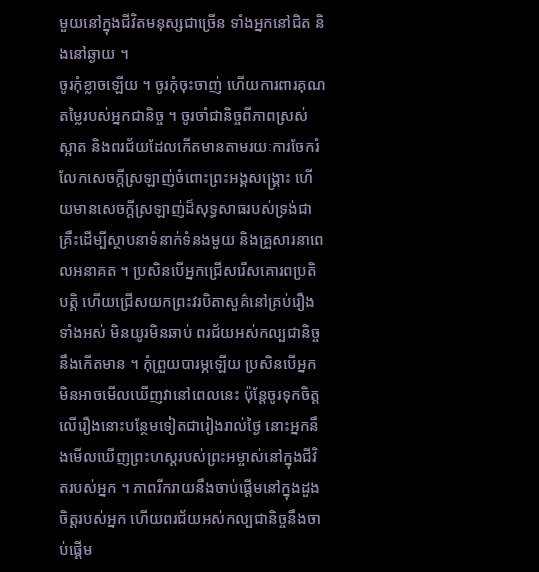មួយនៅក្នុងជីវិតមនុស្សជាច្រើន ទាំងអ្នកនៅជិត និងនៅឆ្ងាយ ។
ចូរកុំខ្លាចឡើយ ។ ចូរកុំចុះចាញ់ ហើយការពារគុណតម្លៃរបស់អ្នកជានិច្ច ។ ចូរចាំជានិច្ចពីភាពស្រស់ស្អាត និងពរជ័យដែលកើតមានតាមរយៈការចែករំលែកសេចក្ដីស្រឡាញ់ចំពោះព្រះអង្គសង្គ្រោះ ហើយមានសេចក្ដីស្រឡាញ់ដ៏សុទ្ធសាធរបស់ទ្រង់ជាគ្រឹះដើម្បីស្ថាបនាទំនាក់ទំនងមួយ និងគ្រួសារនាពេលអនាគត ។ ប្រសិនបើអ្នកជ្រើសរើសគោរពប្រតិបត្តិ ហើយជ្រើសយកព្រះវរបិតាសួគ៌នៅគ្រប់រឿងទាំងអស់ មិនយូរមិនឆាប់ ពរជ័យអស់កល្បជានិច្ចនឹងកើតមាន ។ កុំព្រួយបារម្ភឡើយ ប្រសិនបើអ្នកមិនអាចមើលឃើញវានៅពេលនេះ ប៉ុន្តែចូរទុកចិត្តលើរឿងនោះបន្ថែមទៀតជារៀងរាល់ថ្ងៃ នោះអ្នកនឹងមើលឃើញព្រះហស្ដរបស់ព្រះអម្ចាស់នៅក្នុងជីវិតរបស់អ្នក ។ ភាពរីករាយនឹងចាប់ផ្ដើមនៅក្នុងដួងចិត្តរបស់អ្នក ហើយពរជ័យអស់កល្បជានិច្ចនឹងចាប់ផ្ដើម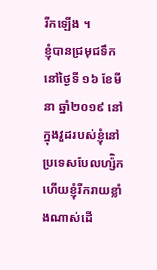រីកឡើង ។
ខ្ញុំបានជ្រមុជទឹកនៅថ្ងៃទី ១៦ ខែមីនា ឆ្នាំ២០១៩ នៅក្នុងវួដរបស់ខ្ញុំនៅប្រទេសបែលហ្ស៉ិក ហើយខ្ញុំរីករាយខ្លាំងណាស់ដើ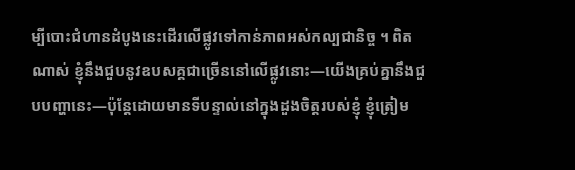ម្បីបោះជំហានដំបូងនេះដើរលើផ្លូវទៅកាន់ភាពអស់កល្បជានិច្ច ។ ពិតណាស់ ខ្ញុំនឹងជួបនូវឧបសគ្គជាច្រើននៅលើផ្លូវនោះ—យើងគ្រប់គ្នានឹងជួបបញ្ហានេះ—ប៉ុន្តែដោយមានទីបន្ទាល់នៅក្នុងដួងចិត្តរបស់ខ្ញុំ ខ្ញុំត្រៀម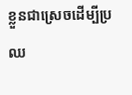ខ្លួនជាស្រេចដើម្បីប្រឈ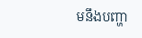មនឹងបញ្ហា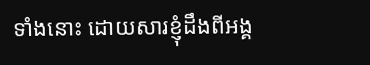ទាំងនោះ ដោយសារខ្ញុំដឹងពីអង្គ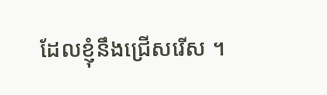ដែលខ្ញុំនឹងជ្រើសរើស ។